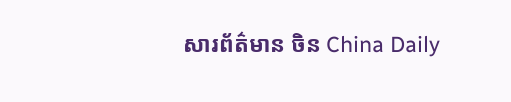សារព័ត៌មាន ចិន China Daily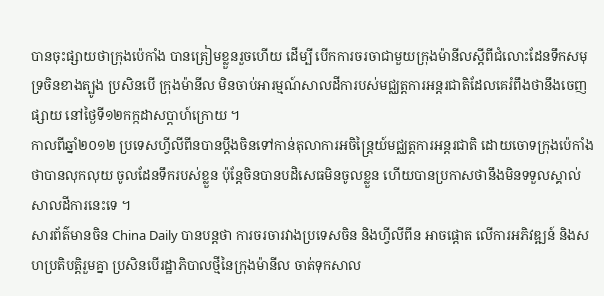បានចុះផ្សាយថាក្រុងប៉េកាំង បានត្រៀមខ្លួនរួចហើយ ដើម្បី បើកការចរចាជាមួយក្រុងម៉ានីលស្ដីពីជំលោះដែនទឹកសមុទ្រចិនខាងត្បូង ប្រសិនបើ ក្រុងម៉ានីល មិនចាប់អារម្មណ៍សាលដីការបស់មជ្ឈត្តការអន្តរជាតិដែលគេរំពឹងថានឹងចេញផ្សាយ នៅថ្ងៃទី១២កក្កដាសប្ដាហ៍ក្រោយ ។
កាលពីឆ្នាំ២០១២ ប្រទេសហ្វីលីពីនបានប្ដឹងចិនទៅកាន់តុលាការអចិន្ត្រៃយ៍មជ្ឈត្តការអន្តរជាតិ ដោយចោទក្រុងប៉េកាំងថាបានលុកលុយ ចូលដែនទឹករបស់ខ្លួន ប៉ុន្តែចិនបានបដិសេធមិនចូលខ្លួន ហើយបានប្រកាសថានឹងមិនទទួលស្គាល់សាលដីការនេះទេ ។
សារព័ត៌មានចិន China Daily បានបន្តថា ការចរចារវាងប្រទេសចិន និងហ្វីលីពីន អាចផ្ដោត លើការអភិវឌ្ឍន៍ និងសហប្រតិបត្តិរួមគ្នា ប្រសិនបើរដ្ឋាភិបាលថ្មីនៃក្រុងម៉ានីល ចាត់ទុកសាល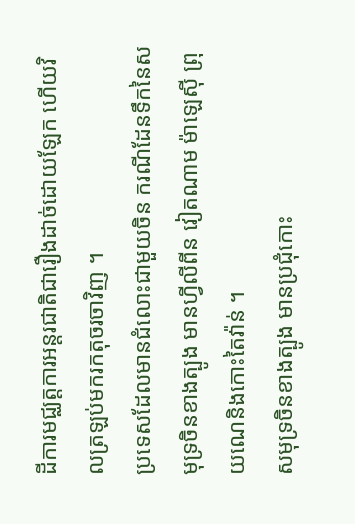ដីការមជ្ឈត្តការអន្តរជាតិជារឿងដាច់ដោយឡែក ហើយវិលត្រឡប់មករកតុចរចាវិញ ។
ប្រទេសដែលមានជំលោះជាមួយចិន ករណីដែនទឹកនៃសមុទ្រចិនខាងត្បូង មានហ្វីលីពីន វៀតណាម ម៉ាឡេស៊ី ព្រុយណេនិងកោះតៃវ៉ាន់ ។
សមុទ្រចិនខាងត្បូង មានប្រជុំកោះ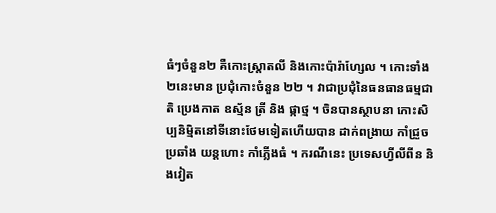ធំៗចំនួន២ គឺកោះស្ត្រាតលី និងកោះប៉ារ៉ាហ្សែល ។ កោះទាំង២នេះមាន ប្រជុំកោះចំនួន ២២ ។ វាជាប្រជុំនៃធនធានធម្មជាតិ ប្រេងកាត ឧស្ម័ន ត្រី និង ផ្កាថ្ម ។ ចិនបានស្ថាបនា កោះសិប្បនិម្មិតនៅទីនោះថែមទៀតហើយបាន ដាក់ពង្រាយ កាំជ្រួចប្រឆាំង យន្តហោះ កាំភ្លើងធំ ។ ករណីនេះ ប្រទេសហ្វីលីពីន និងវៀត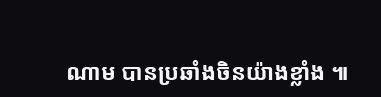ណាម បានប្រឆាំងចិនយ៉ាងខ្លាំង ៕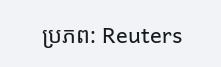ប្រភព: Reuters